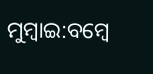ମୁମ୍ବାଇ:ବମ୍ବେ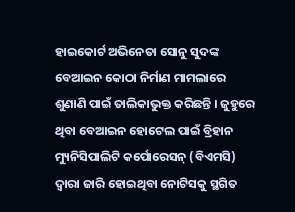ହାଇକୋର୍ଟ ଅଭିନେତା ସୋନୁ ସୁଦଙ୍କ ବେଆଇନ କୋଠା ନିର୍ମାଣ ମାମଲାରେ ଶୁଣାଣି ପାଇଁ ତାଲିକାଭୁକ୍ତ କରିଛନ୍ତି । ଜୁହୁରେ ଥିବା ବେଆଇନ ହୋଟେଲ ପାଇଁ ବ୍ରିହାନ ମ୍ୟୁନିସିପାଲିଟି କର୍ପୋରେସନ୍ (ବିଏମସି) ଦ୍ବାରା ଜାରି ହୋଇଥିବା ନୋଟିସକୁ ସ୍ଥଗିତ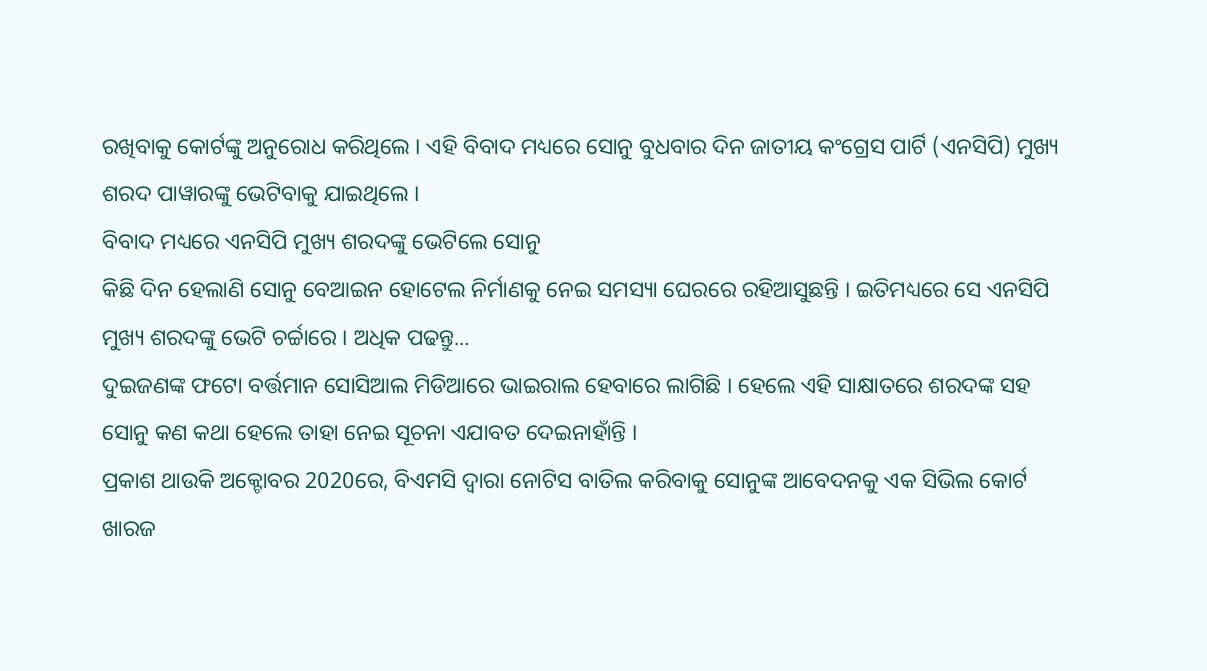ରଖିବାକୁ କୋର୍ଟଙ୍କୁ ଅନୁରୋଧ କରିଥିଲେ । ଏହି ବିବାଦ ମଧ୍ୟରେ ସୋନୁ ବୁଧବାର ଦିନ ଜାତୀୟ କଂଗ୍ରେସ ପାର୍ଟି (ଏନସିପି) ମୁଖ୍ୟ ଶରଦ ପାୱାରଙ୍କୁ ଭେଟିବାକୁ ଯାଇଥିଲେ ।
ବିବାଦ ମଧ୍ୟରେ ଏନସିପି ମୁଖ୍ୟ ଶରଦଙ୍କୁ ଭେଟିଲେ ସୋନୁ
କିଛି ଦିନ ହେଲାଣି ସୋନୁ ବେଆଇନ ହୋଟେଲ ନିର୍ମାଣକୁ ନେଇ ସମସ୍ୟା ଘେରରେ ରହିଆସୁଛନ୍ତି । ଇତିମଧ୍ୟରେ ସେ ଏନସିପି ମୁଖ୍ୟ ଶରଦଙ୍କୁ ଭେଟି ଚର୍ଚ୍ଚାରେ । ଅଧିକ ପଢନ୍ତୁ...
ଦୁଇଜଣଙ୍କ ଫଟୋ ବର୍ତ୍ତମାନ ସୋସିଆଲ ମିଡିଆରେ ଭାଇରାଲ ହେବାରେ ଲାଗିଛି । ହେଲେ ଏହି ସାକ୍ଷାତରେ ଶରଦଙ୍କ ସହ ସୋନୁ କଣ କଥା ହେଲେ ତାହା ନେଇ ସୂଚନା ଏଯାବତ ଦେଇନାହାଁନ୍ତି ।
ପ୍ରକାଶ ଥାଉକି ଅକ୍ଟୋବର 2020ରେ, ବିଏମସି ଦ୍ବାରା ନୋଟିସ ବାତିଲ କରିବାକୁ ସୋନୁଙ୍କ ଆବେଦନକୁ ଏକ ସିଭିଲ କୋର୍ଟ ଖାରଜ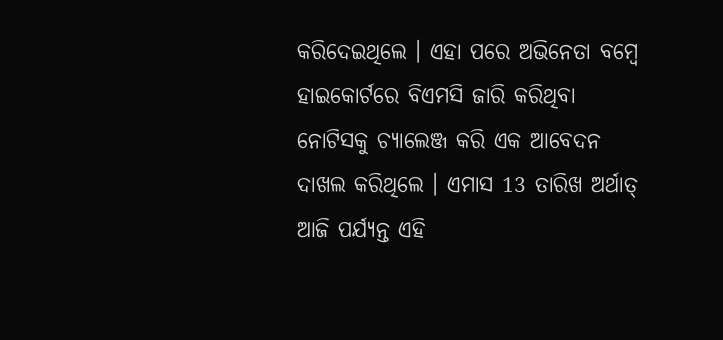କରିଦେଇଥିଲେ । ଏହା ପରେ ଅଭିନେତା ବମ୍ବେ ହାଇକୋର୍ଟରେ ବିଏମସି ଜାରି କରିଥିବା ନୋଟିସକୁ ଚ୍ୟାଲେଞ୍ଜ କରି ଏକ ଆବେଦନ ଦାଖଲ କରିଥିଲେ । ଏମାସ 13 ତାରିଖ ଅର୍ଥାତ୍ ଆଜି ପର୍ଯ୍ୟନ୍ତ ଏହି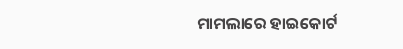ମାମଲାରେ ହାଇକୋର୍ଟ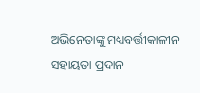ଅଭିନେତାଙ୍କୁ ମଧ୍ୟବର୍ତ୍ତୀକାଳୀନ ସହାୟତା ପ୍ରଦାନ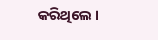କରିଥିଲେ ।